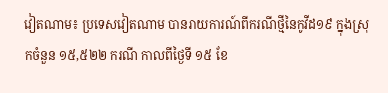វៀតណាម៖ ប្រទេសវៀតណាម បានរាយការណ៍ពីករណីថ្មីនៃកូវីដ១៩ ក្នុងស្រុកចំនួន ១៥,៥២២ ករណី កាលពីថ្ងៃទី ១៥ ខែ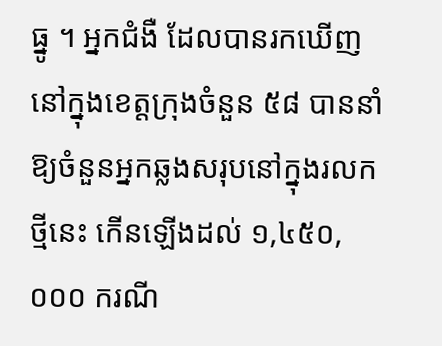ធ្នូ ។ អ្នកជំងឺ ដែលបានរកឃើញនៅក្នុងខេត្តក្រុងចំនួន ៥៨ បាននាំឱ្យចំនួនអ្នកឆ្លងសរុបនៅក្នុងរលកថ្មីនេះ កើនឡើងដល់ ១,៤៥០,០០០ ករណី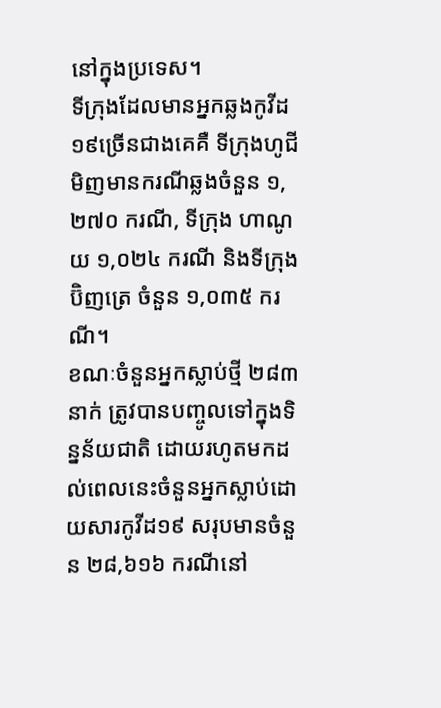នៅក្នុងប្រទេស។
ទីក្រុងដែលមានអ្នកឆ្លងកូវីដ១៩ច្រើនជាងគេគឺ ទីក្រុងហូជីមិញមានករណីឆ្លងចំនួន ១,២៧០ ករណី, ទីក្រុង ហាណូយ ១,០២៤ ករណី និងទីក្រុង ប៊ិញត្រេ ចំនួន ១,០៣៥ ករណី។
ខណៈចំនួនអ្នកស្លាប់ថ្មី ២៨៣ នាក់ ត្រូវបានបញ្ចូលទៅក្នុងទិន្នន័យជាតិ ដោយរហូតមកដល់ពេលនេះចំនួនអ្នកស្លាប់ដោយសារកូវីដ១៩ សរុបមានចំនួន ២៨,៦១៦ ករណីនៅ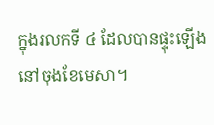ក្នុងរលកទី ៤ ដែលបានផ្ទុះឡើងនៅចុងខែមេសា។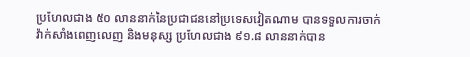ប្រហែលជាង ៥០ លាននាក់នៃប្រជាជននៅប្រទេសវៀតណាម បានទទួលការចាក់វ៉ាក់សាំងពេញលេញ និងមនុស្ស ប្រហែលជាង ៩១.៨ លាននាក់បាន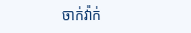ចាក់វ៉ាក់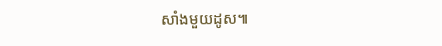សាំងមួយដូស៕